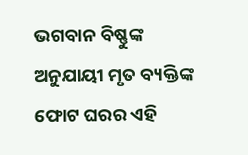ଭଗବାନ ବିଷ୍ଣୁଙ୍କ ଅନୁଯାୟୀ ମୃତ ବ୍ୟକ୍ତିଙ୍କ ଫୋଟ ଘରର ଏହି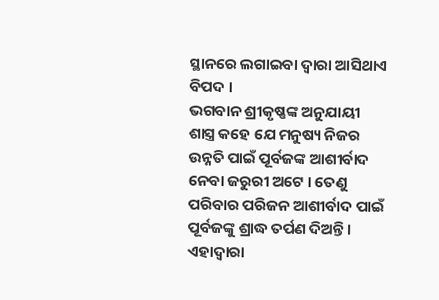ସ୍ଥାନରେ ଲଗାଇବା ଦ୍ୱାରା ଆସିଥାଏ ବିପଦ ।
ଭଗବାନ ଶ୍ରୀକୃଷ୍ଣଙ୍କ ଅନୁଯାୟୀ ଶାସ୍ତ୍ର କହେ ଯେ ମନୁଷ୍ୟ ନିଜର ଉନ୍ନତି ପାଇଁ ପୂର୍ବଜଙ୍କ ଆଶୀର୍ବାଦ ନେବା ଜରୁରୀ ଅଟେ । ତେଣୁ ପରିବାର ପରିଜନ ଆଶୀର୍ବାଦ ପାଇଁ ପୂର୍ବଜଙ୍କୁ ଶ୍ରାଦ୍ଧ ତର୍ପଣ ଦିଅନ୍ତି । ଏହାଦ୍ବାରା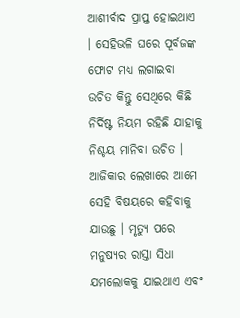ଆଶୀର୍ବାଦ ପ୍ରାପ୍ତ ହୋଇଥାଏ । ସେହିଭଳି ଘରେ ପୂର୍ବଜଙ୍କ ଫୋଟ ମଧ୍ୟ ଲଗାଇବା ଉଚିତ କିନ୍ତୁ ସେଥିରେ କିଛି ନିର୍ଦିଷ୍ଟ ନିୟମ ରହିଛି ଯାହାକୁ ନିଶ୍ଚୟ ମାନିବା ଉଚିତ । ଆଜିକାର ଲେଖାରେ ଆମେ ସେହି ବିଷୟରେ କହିବାକୁ ଯାଉଛୁ । ମୃତ୍ୟୁ ପରେ ମନୁଷ୍ୟର ରାସ୍ତା ସିଧା ଯମଲୋକକୁ ଯାଇଥାଏ ଏବଂ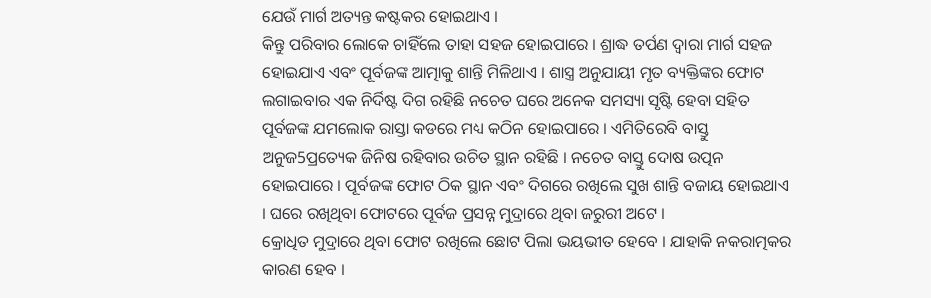ଯେଉଁ ମାର୍ଗ ଅତ୍ୟନ୍ତ କଷ୍ଟକର ହୋଇଥାଏ ।
କିନ୍ତୁ ପରିବାର ଲୋକେ ଚାହିଁଲେ ତାହା ସହଜ ହୋଇପାରେ । ଶ୍ରାଦ୍ଧ ତର୍ପଣ ଦ୍ୱାରା ମାର୍ଗ ସହଜ ହୋଇଯାଏ ଏବଂ ପୂର୍ବଜଙ୍କ ଆତ୍ମାକୁ ଶାନ୍ତି ମିଳିଥାଏ । ଶାସ୍ତ୍ର ଅନୁଯାୟୀ ମୃତ ବ୍ୟକ୍ତିଙ୍କର ଫୋଟ ଲଗାଇବାର ଏକ ନିର୍ଦିଷ୍ଟ ଦିଗ ରହିଛି ନଚେତ ଘରେ ଅନେକ ସମସ୍ୟା ସୃଷ୍ଟି ହେବା ସହିତ ପୂର୍ବଜଙ୍କ ଯମଲୋକ ରାସ୍ତା କଡରେ ମଧ୍ୟ କଠିନ ହୋଇପାରେ । ଏମିତିରେବି ବାସ୍ତୁ ଅନୁଜ5ପ୍ରତ୍ୟେକ ଜିନିଷ ରହିବାର ଉଚିତ ସ୍ଥାନ ରହିଛି । ନଚେତ ବାସ୍ତୁ ଦୋଷ ଉତ୍ପନ ହୋଇପାରେ । ପୂର୍ବଜଙ୍କ ଫୋଟ ଠିକ ସ୍ଥାନ ଏବଂ ଦିଗରେ ରଖିଲେ ସୁଖ ଶାନ୍ତି ବଜାୟ ହୋଇଥାଏ । ଘରେ ରଖିଥିବା ଫୋଟରେ ପୂର୍ବଜ ପ୍ରସନ୍ନ ମୁଦ୍ରାରେ ଥିବା ଜରୁରୀ ଅଟେ ।
କ୍ରୋଧିତ ମୁଦ୍ରାରେ ଥିବା ଫୋଟ ରଖିଲେ ଛୋଟ ପିଲା ଭୟଭୀତ ହେବେ । ଯାହାକି ନକରାତ୍ମକର କାରଣ ହେବ ।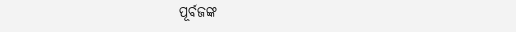ପୂର୍ବଜଙ୍କ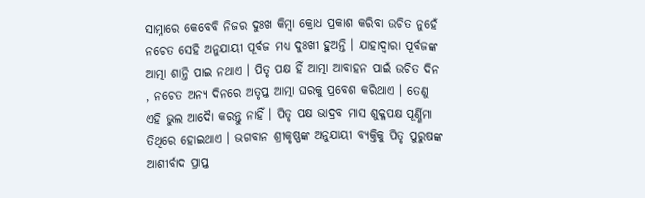ସାମ୍ନାରେ କେବେବି ନିଜର ଦୁଃଖ କିମ୍ବା କ୍ରୋଧ ପ୍ରକାଶ କରିବା ଉଚିତ ନୁହେଁ ନଚେତ ସେହି ଅନୁଯାୟୀ ପୂର୍ବଜ ମଧ୍ୟ ଦୁଃଖୀ ହୁଅନ୍ତି । ଯାହାଦ୍ୱାରା ପୂର୍ବଜଙ୍କ ଆତ୍ମା ଶାନ୍ତି ପାଇ ନଥାଏ । ପିତୃ ପକ୍ଷ ହିଁ ଆତ୍ମା ଆବାହନ ପାଇଁ ଉଚିତ ଦିନ , ନଚେତ ଅନ୍ୟ ଦିନରେ ଅତୃପ୍ତ ଆତ୍ମା ଘରକୁ ପ୍ରବେଶ କରିଥାଏ । ତେଣୁ ଏହି ଭୁଲ ଆଦୋୖ କରନ୍ତୁ ନାହିଁ । ପିତୃ ପକ୍ଷ ଭାଦ୍ରବ ମାସ ଶୁକ୍ଳପକ୍ଷ ପୂର୍ଣ୍ଣିମା ତିଥିରେ ହୋଇଥାଏ । ଭଗବାନ ଶ୍ରୀକୃଷ୍ଣଙ୍କ ଅନୁଯାୟୀ ବ୍ୟକ୍ତିକୁ ପିତୃ ପୁରୁଷଙ୍କ ଆଶୀର୍ବାଦ ପ୍ରାପ୍ତ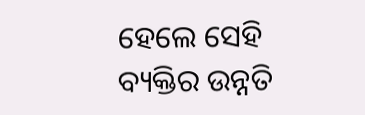ହେଲେ ସେହି ବ୍ୟକ୍ତିର ଉନ୍ନତି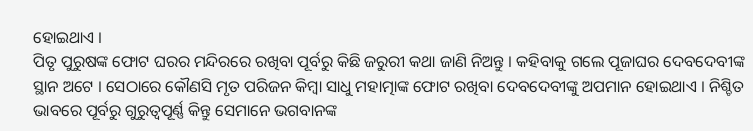ହୋଇଥାଏ ।
ପିତୃ ପୁରୁଷଙ୍କ ଫୋଟ ଘରର ମନ୍ଦିରରେ ରଖିବା ପୂର୍ବରୁ କିଛି ଜରୁରୀ କଥା ଜାଣି ନିଅନ୍ତୁ । କହିବାକୁ ଗଲେ ପୂଜାଘର ଦେବଦେବୀଙ୍କ ସ୍ଥାନ ଅଟେ । ସେଠାରେ କୌଣସି ମୃତ ପରିଜନ କିମ୍ବା ସାଧୁ ମହାତ୍ମାଙ୍କ ଫୋଟ ରଖିବା ଦେବଦେବୀଙ୍କୁ ଅପମାନ ହୋଇଥାଏ । ନିଶ୍ଚିତ ଭାବରେ ପୂର୍ବରୁ ଗୁରୁତ୍ୱପୂର୍ଣ୍ଣ କିନ୍ତୁ ସେମାନେ ଭଗବାନଙ୍କ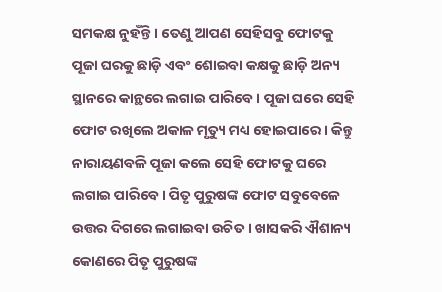ସମକକ୍ଷ ନୁହଁନ୍ତି । ତେଣୁ ଆପଣ ସେହିସବୁ ଫୋଟକୁ ପୂଜା ଘରକୁ ଛାଡ଼ି ଏବଂ ଶୋଇବା କକ୍ଷକୁ ଛାଡ଼ି ଅନ୍ୟ ସ୍ଥାନରେ କାନ୍ଥରେ ଲଗାଇ ପାରିବେ । ପୂଜା ଘରେ ସେହି ଫୋଟ ରଖିଲେ ଅକାଳ ମୃତ୍ୟୁ ମଧ୍ୟ ହୋଇପାରେ । କିନ୍ତୁ ନାରାୟଣବଳି ପୂଜା କଲେ ସେହି ଫୋଟକୁ ଘରେ ଲଗାଇ ପାରିବେ । ପିତୃ ପୁରୁଷଙ୍କ ଫୋଟ ସବୁବେଳେ ଉତ୍ତର ଦିଗରେ ଲଗାଇବା ଉଚିତ । ଖାସକରି ଐଶାନ୍ୟ କୋଣରେ ପିତୃ ପୁରୁଷଙ୍କ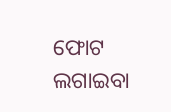ଫୋଟ ଲଗାଇବା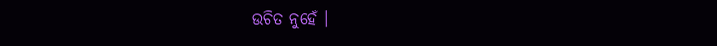ଉଚିତ ନୁହେଁ ।